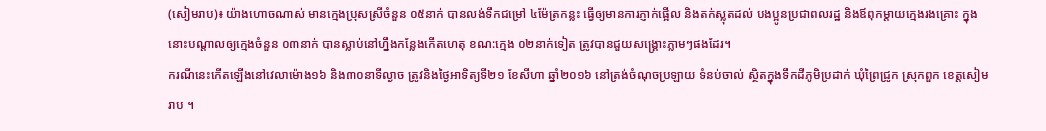(សៀមរាប)៖ យ៉ាងហោចណាស់ មានក្មេងប្រុសស្រីចំនួន ០៥នាក់ បានលង់ទឹកជម្រៅ ៤ម៉ែត្រកន្លះ ធ្វើឲ្យមានការភ្ញាក់ផ្អើល និងតក់ស្លុតដល់ បងប្អូនប្រជាពលរដ្ឋ និងឪពុកម្ដាយក្មេងរងគ្រោះ ក្នុងនោះបណ្ដាលឲ្យក្មេងចំនួន ០៣នាក់ បានស្លាប់នៅហ្នឹងកន្លែងកើតហេតុ ខណ:ក្មេង ០២នាក់ទៀត ត្រូវបានជួយសង្គ្រោះភ្លាមៗផងដែរ។
ករណីនេះកើតឡើងនៅវេលាម៉ោង១៦ និង៣០នាទីល្ងាច ត្រូវនិងថ្ងៃអាទិត្យទី២១ ខែសីហា ឆ្នាំ២០១៦ នៅត្រង់ចំណុចប្រឡាយ ទំនប់ចាល់ ស្ថិតក្នុងទឹកដីភូមិប្រដាក់ ឃុំព្រៃជ្រូក ស្រុកពួក ខេត្តសៀមរាប ។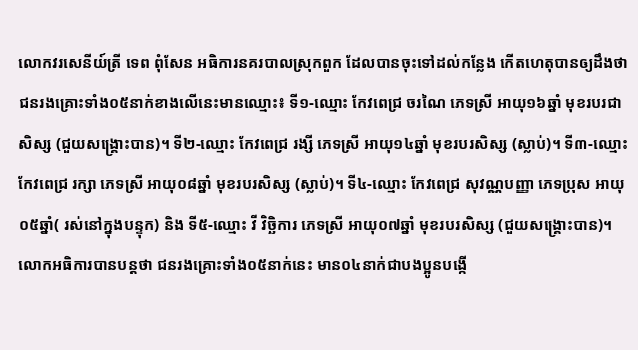លោកវរសេនីយ៍ត្រី ទេព ពុំសែន អធិការនគរបាលស្រុកពួក ដែលបានចុះទៅដល់កន្លែង កើតហេតុបានឲ្យដឹងថា ជនរងគ្រោះទាំង០៥នាក់ខាងលើនេះមានឈ្មោះ៖ ទី១-ឈ្មោះ កែវពេជ្រ ចរណៃ ភេទស្រី អាយុ១៦ឆ្នាំ មុខរបរជាសិស្ស (ជួយសង្គ្រោះបាន)។ ទី២-ឈ្មោះ កែវពេជ្រ រង្សី ភេទស្រី អាយុ១៤ឆ្នាំ មុខរបរសិស្ស (ស្លាប់)។ ទី៣-ឈ្មោះ កែវពេជ្រ រក្សា ភេទស្រី អាយុ០៨ឆ្នាំ មុខរបរសិស្ស (ស្លាប់)។ ទី៤-ឈ្មោះ កែវពេជ្រ សុវណ្ណបញ្ញា ភេទប្រុស អាយុ០៥ឆ្នាំ( រស់នៅក្នុងបន្ទុក) និង ទី៥-ឈ្មោះ វី វិច្ឆិការ ភេទស្រី អាយុ០៧ឆ្នាំ មុខរបរសិស្ស (ជួយសង្គ្រោះបាន)។
លោកអធិការបានបន្តថា ជនរងគ្រោះទាំង០៥នាក់នេះ មាន០៤នាក់ជាបងប្អូនបង្កើ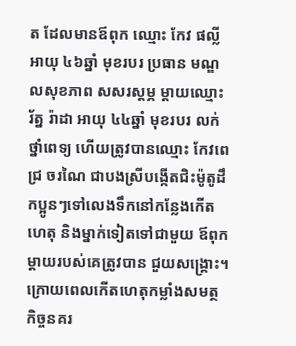ត ដែលមានឪពុក ឈ្មោះ កែវ ផល្លី អាយុ ៤៦ឆ្នាំ មុខរបរ ប្រធាន មណ្ឌលសុខភាព សសរស្ដម្ភ ម្ដាយឈ្មោះ រ័ត្ន រ៉ាដា អាយុ ៤៤ឆ្នាំ មុខរបរ លក់ថ្នាំពេទ្យ ហើយត្រូវបានឈ្មោះ កែវពេជ្រ ចរណៃ ជាបងស្រីបង្កើតជិះម៉ូតូដឹកប្អូនៗទៅលេងទឹកនៅកន្លែងកើតហេតុ និងម្នាក់ទៀតទៅជាមួយ ឪពុកម្ដាយរបស់គេត្រូវបាន ជួយសង្គ្រោះ។
ក្រោយពេលកើតហេតុកម្លាំងសមត្ថកិច្ចនគរ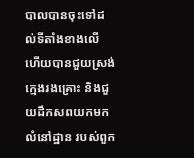បាលបានចុះទៅដល់ទីតាំងខាងលើ ហើយបានជួយស្រង់ ក្មេងរងគ្រោះ និងជួយដឹកសពយកមកលំនៅដ្ឋាន របស់ពួក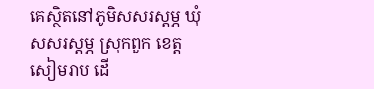គេស្ថិតនៅភូមិសសរស្តម្ភ ឃុំសសរស្តម្ភ ស្រុកពួក ខេត្តសៀមរាប ដើ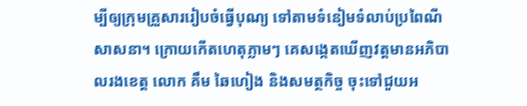ម្បីឲ្យក្រុមគ្រួសាររៀបចំធ្វើបុណ្យ ទៅតាមទំនៀមទំលាប់ប្រពៃណីសាសនា។ ក្រោយកើតហេតុភ្លាមៗ គេសង្កេតឃើញវត្តមានអភិបាលរងខេត្ត លោក គឹម ឆៃហៀង និងសមត្ថកិច្ច ចុះទៅជួយអ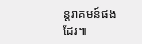ន្តរាគមន៍ផងដែរ៕